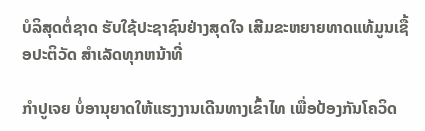ບໍລິສຸດຕໍ່ຊາດ ຮັບໃຊ້ປະຊາຊົນຢ່າງສຸດໃຈ ເສີມຂະຫຍາຍທາດແທ້ມູນເຊື້ອປະຕິວັດ ສໍາເລັດທຸກຫນ້າທີ່

ກໍາປູເຈຍ ບໍ່ອານຸຍາດໃຫ້ແຮງງານເດີນທາງເຂົ້າໄທ ເພື່ອປ້ອງກັນໂຄວິດ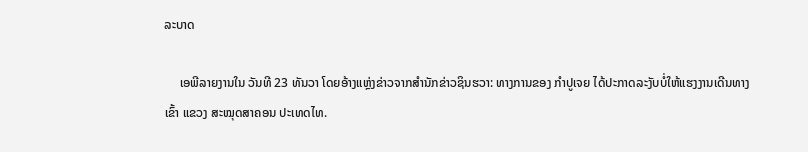ລະບາດ

     ເອພີລາຍງານໃນ ວັນທີ 23 ທັນວາ ໂດຍອ້າງແຫຼ່ງຂ່າວຈາກສໍານັກຂ່າວຊິນຮວາ: ທາງການຂອງ ກໍາປູເຈຍ ໄດ້ປະກາດລະງັບບໍ່ໃຫ້ແຮງງານເດີນທາງ
ເຂົ້າ ແຂວງ ສະໝຸດສາຄອນ ປະເທດໄທ.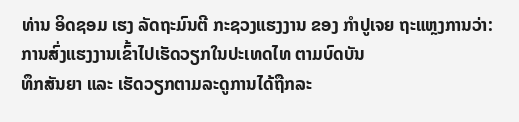ທ່ານ ອິດຊອມ ເຮງ ລັດຖະມົນຕີ ກະຊວງແຮງງານ ຂອງ ກໍາປູເຈຍ ຖະແຫຼງການວ່າ: ການສົ່ງແຮງງານເຂົ້າໄປເຮັດວຽກໃນປະເທດໄທ ຕາມບົດບັນ
ທຶກສັນຍາ ແລະ ເຮັດວຽກຕາມລະດູການໄດ້ຖືກລະ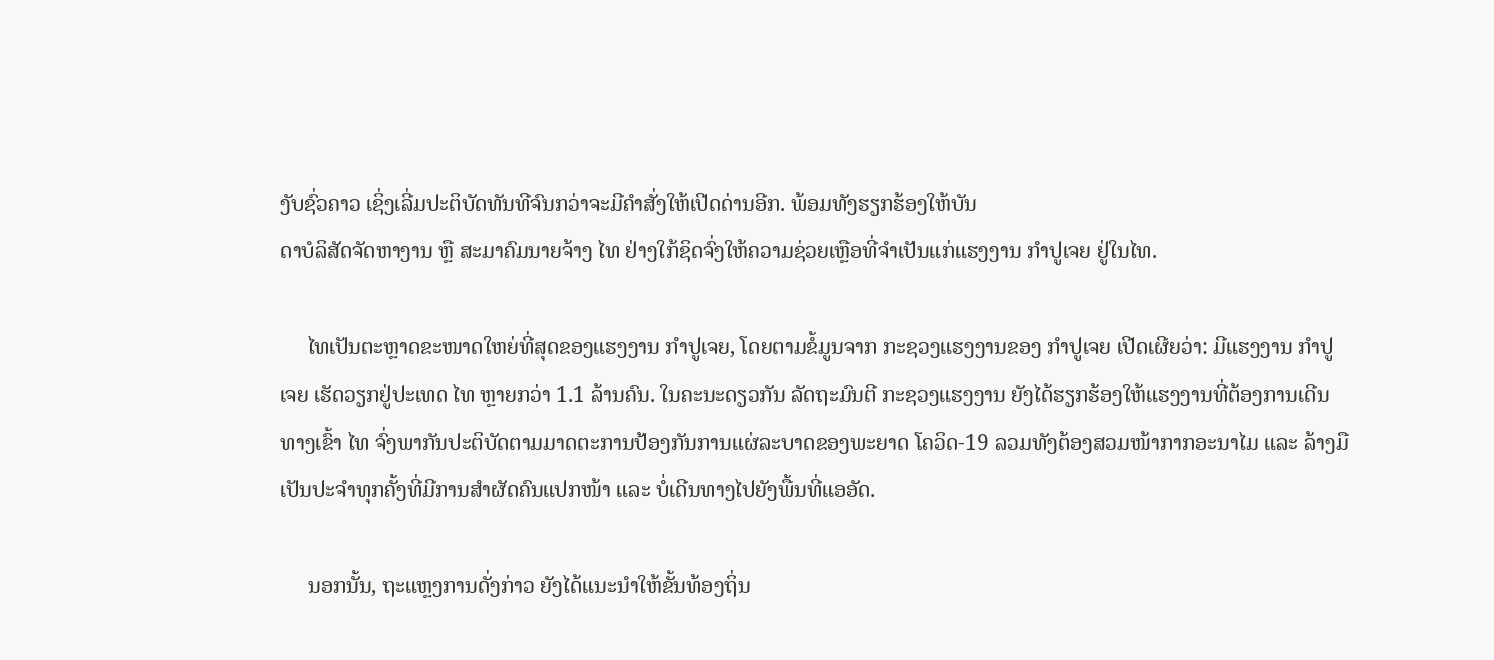ງັບຊົ່ວຄາວ ເຊິ່ງເລີ່ມປະຕິບັດທັນທີຈົນກວ່າຈະມີຄໍາສັ່ງໃຫ້ເປີດດ່ານອີກ. ພ້ອມທັງຮຽກຮ້ອງໃຫ້ບັນ
ດາບໍລິສັດຈັດຫາງານ ຫຼື ສະມາຄົມນາຍຈ້າງ ໄທ ຢ່າງໃກ້ຊິດຈົ່ງໃຫ້ຄວາມຊ່ວຍເຫຼືອທີ່ຈໍາເປັນແກ່ແຮງງານ ກໍາປູເຈຍ ຢູ່ໃນໄທ.

     ໄທເປັນຕະຫຼາດຂະໜາດໃຫຍ່ທີ່ສຸດຂອງແຮງງານ ກໍາປູເຈຍ, ໂດຍຕາມຂໍ້ມູນຈາກ ກະຊວງແຮງງານຂອງ ກໍາປູເຈຍ ເປີດເຜີຍວ່າ: ມີແຮງງານ ກໍາປູ
ເຈຍ ເຮັດວຽກຢູ່ປະເທດ ໄທ ຫຼາຍກວ່າ 1.1 ລ້ານຄົນ. ໃນຄະນະດຽວກັນ ລັດຖະມົນຕີ ກະຊວງແຮງງານ ຍັງໄດ້ຮຽກຮ້ອງໃຫ້ແຮງງານທີ່ຕ້ອງການເດີນ
ທາງເຂົ້າ ໄທ ຈົ່ງພາກັນປະຕິບັດຕາມມາດຕະການປ້ອງກັນການແຜ່ລະບາດຂອງພະຍາດ ໂຄວິດ-19 ລວມທັງຕ້ອງສວມໜ້າກາກອະນາໄມ ແລະ ລ້າງມື
ເປັນປະຈໍາທຸກຄັ້ງທີ່ມີການສໍາຜັດຄົນແປກໜ້າ ແລະ ບໍ່ເດີນທາງໄປຍັງພື້ນທີ່ແອອັດ.

     ນອກນັ້ນ, ຖະແຫຼງການດັ່ງກ່າວ ຍັງໄດ້ແນະນໍາໃຫ້ຂັ້ນທ້ອງຖິ່ນ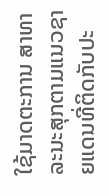ໃຊ້ມາດຕະການ ສາທາລະນະສຸກຕາມແນວຊາຍແດນທີ່ຕິດກັບປະ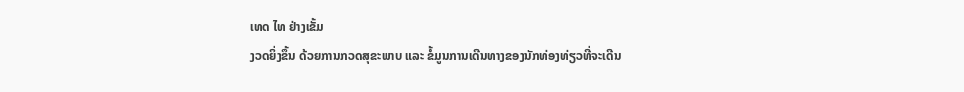ເທດ ໄທ ຢ່າງເຂັ້ມ
ງວດຍິ່ງຂຶ້ນ ດ້ວຍການກວດສຸຂະພາບ ແລະ ຂໍ້ມູນການເດີນທາງຂອງນັກທ່ອງທ່ຽວທີ່ຈະເດີນ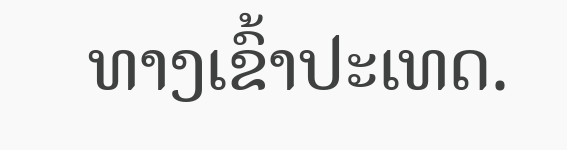ທາງເຂົ້າປະເທດ.